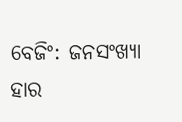ବେଜିଂ: ଜନସଂଖ୍ୟା ହାର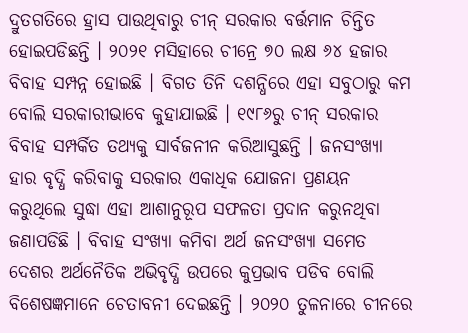ଦ୍ରୁତଗତିରେ ହ୍ରାସ ପାଉଥିବାରୁ ଚୀନ୍ ସରକାର ବର୍ତ୍ତମାନ ଚିନ୍ତିତ ହୋଇପଡିଛନ୍ତି । ୨୦୨୧ ମସିହାରେ ଚୀନ୍ରେ ୭୦ ଲକ୍ଷ ୬୪ ହଜାର ବିବାହ ସମ୍ପନ୍ନ ହୋଇଛି । ବିଗତ ତିନି ଦଶନ୍ଧିରେ ଏହା ସବୁଠାରୁ କମ ବୋଲି ସରକାରୀଭାବେ କୁହାଯାଇଛି । ୧୯୮୬ରୁ ଚୀନ୍ ସରକାର ବିବାହ ସମ୍ପର୍କିତ ତଥ୍ୟକୁ ସାର୍ବଜନୀନ କରିଆସୁଛନ୍ତି । ଜନସଂଖ୍ୟା ହାର ବୃଦ୍ଧି କରିବାକୁ ସରକାର ଏକାଧିକ ଯୋଜନା ପ୍ରଣୟନ କରୁଥିଲେ ସୁଦ୍ଧା ଏହା ଆଶାନୁରୂପ ସଫଳତା ପ୍ରଦାନ କରୁନଥିବା ଜଣାପଡିଛି । ବିବାହ ସଂଖ୍ୟା କମିବା ଅର୍ଥ ଜନସଂଖ୍ୟା ସମେତ ଦେଶର ଅର୍ଥନୈତିକ ଅଭିବୃଦ୍ଧି ଉପରେ କୁପ୍ରଭାବ ପଡିବ ବୋଲି ବିଶେଷଜ୍ଞମାନେ ଚେତାବନୀ ଦେଇଛନ୍ତି । ୨୦୨୦ ତୁଳନାରେ ଚୀନରେ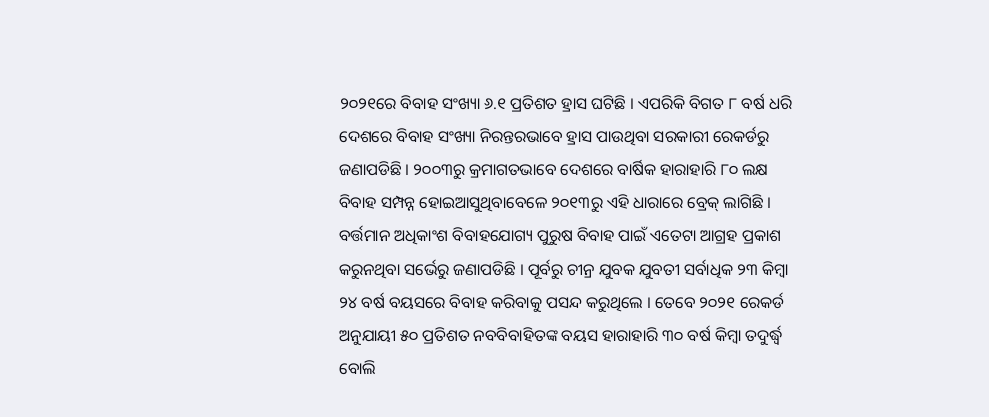୨୦୨୧ରେ ବିବାହ ସଂଖ୍ୟା ୬.୧ ପ୍ରତିଶତ ହ୍ରାସ ଘଟିଛି । ଏପରିକି ବିଗତ ୮ ବର୍ଷ ଧରି ଦେଶରେ ବିବାହ ସଂଖ୍ୟା ନିରନ୍ତରଭାବେ ହ୍ରାସ ପାଉଥିବା ସରକାରୀ ରେକର୍ଡରୁ ଜଣାପଡିଛି । ୨୦୦୩ରୁ କ୍ରମାଗତଭାବେ ଦେଶରେ ବାର୍ଷିକ ହାରାହାରି ୮୦ ଲକ୍ଷ ବିବାହ ସମ୍ପନ୍ନ ହୋଇଆସୁଥିବାବେଳେ ୨୦୧୩ରୁ ଏହି ଧାରାରେ ବ୍ରେକ୍ ଲାଗିଛି । ବର୍ତ୍ତମାନ ଅଧିକାଂଶ ବିବାହଯୋଗ୍ୟ ପୁରୁଷ ବିବାହ ପାଇଁ ଏତେଟା ଆଗ୍ରହ ପ୍ରକାଶ କରୁନଥିବା ସର୍ଭେରୁ ଜଣାପଡିଛି । ପୂର୍ବରୁ ଚୀନ୍ର ଯୁବକ ଯୁବତୀ ସର୍ବାଧିକ ୨୩ କିମ୍ବା ୨୪ ବର୍ଷ ବୟସରେ ବିବାହ କରିବାକୁ ପସନ୍ଦ କରୁଥିଲେ । ତେବେ ୨୦୨୧ ରେକର୍ଡ ଅନୁଯାୟୀ ୫୦ ପ୍ରତିଶତ ନବବିବାହିତଙ୍କ ବୟସ ହାରାହାରି ୩୦ ବର୍ଷ କିମ୍ବା ତଦୁର୍ଦ୍ଧ୍ୱ ବୋଲି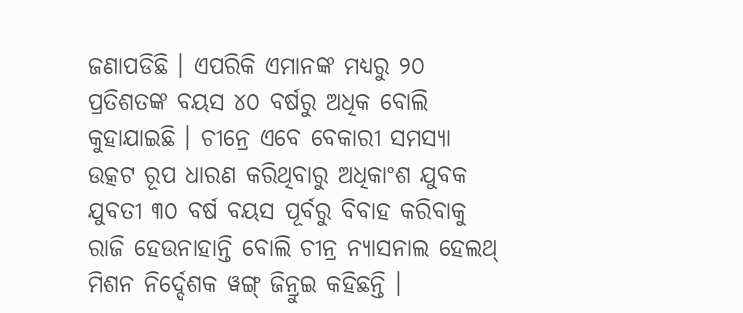ଜଣାପଡିଛି । ଏପରିକି ଏମାନଙ୍କ ମଧ୍ୟରୁ ୨୦ ପ୍ରତିଶତଙ୍କ ବୟସ ୪୦ ବର୍ଷରୁ ଅଧିକ ବୋଲି କୁହାଯାଇଛି । ଚୀନ୍ରେ ଏବେ ବେକାରୀ ସମସ୍ୟା ଉତ୍କଟ ରୂପ ଧାରଣ କରିଥିବାରୁ ଅଧିକାଂଶ ଯୁବକ ଯୁବତୀ ୩୦ ବର୍ଷ ବୟସ ପୂର୍ବରୁ ବିବାହ କରିବାକୁ ରାଜି ହେଉନାହାନ୍ତି ବୋଲି ଚୀନ୍ର ନ୍ୟାସନାଲ ହେଲଥ୍ ମିଶନ ନିର୍ଦ୍ଦେଶକ ୱଙ୍ଗ୍ ଜିନ୍ରୁଇ କହିଛନ୍ତି ।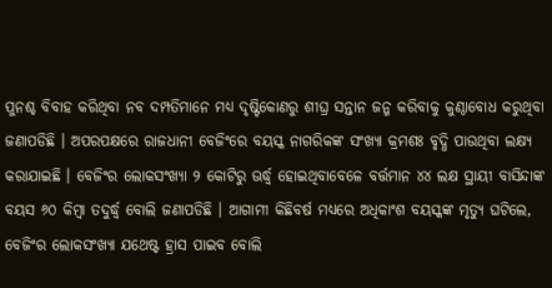ପୁନଶ୍ଚ ବିବାହ କରିଥିବା ନବ ଦମ୍ପତିମାନେ ମଧ୍ୟ ଦୃଷ୍ଟିକୋଣରୁ ଶୀଘ୍ର ସନ୍ତାନ ଜନ୍ମ କରିବାକୁ କୁଣ୍ଠାବୋଧ କରୁଥିବା ଜଣାପଡିଛି । ଅପରପକ୍ଷରେ ରାଜଧାନୀ ବେଜିଂରେ ବୟସ୍କ ନାଗରିକଙ୍କ ସଂଖ୍ୟା କ୍ରମଶଃ ବୃଦ୍ଧି ପାଉଥିବା ଲକ୍ଷ୍ୟ କରାଯାଇଛି । ବେଜିଂର ଲୋକସଂଖ୍ୟା ୨ କୋଟିରୁ ଊର୍ଦ୍ଧ୍ୱ ହୋଇଥିବାବେଳେ ବର୍ତ୍ତମାନ ୪୪ ଲକ୍ଷ ସ୍ଥାୟୀ ବାସିନ୍ଦାଙ୍କ ବୟସ ୬୦ କିମ୍ବା ତଦୁର୍ଦ୍ଧ୍ୱ ବୋଲି ଜଣାପଡିଛି । ଆଗାମୀ କିଛିବର୍ଷ ମଧ୍ୟରେ ଅଧିକାଂଶ ବୟସ୍କଙ୍କ ମୃତ୍ୟୁ ଘଟିଲେ, ବେଜିଂର ଲୋକସଂଖ୍ୟା ଯଥେଷ୍ଟ ହ୍ରାସ ପାଇବ ବୋଲି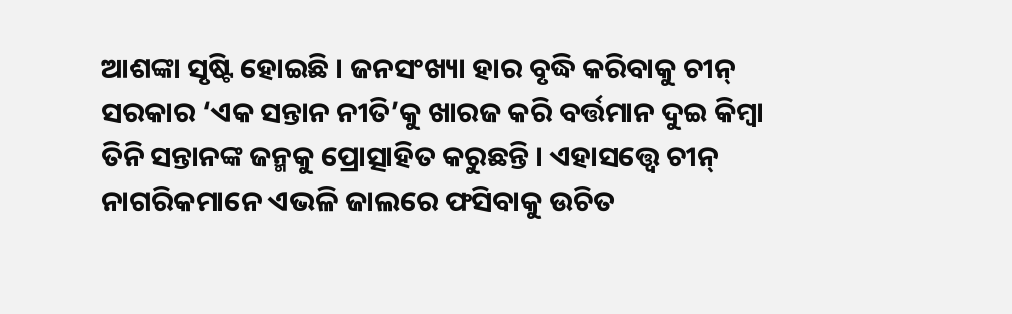ଆଶଙ୍କା ସୃଷ୍ଟି ହୋଇଛି । ଜନସଂଖ୍ୟା ହାର ବୃଦ୍ଧି କରିବାକୁ ଚୀନ୍ ସରକାର ‘ଏକ ସନ୍ତାନ ନୀତି’କୁ ଖାରଜ କରି ବର୍ତ୍ତମାନ ଦୁଇ କିମ୍ବା ତିନି ସନ୍ତାନଙ୍କ ଜନ୍ମକୁ ପ୍ରୋତ୍ସାହିତ କରୁଛନ୍ତି । ଏହାସତ୍ତ୍ୱେ ଚୀନ୍ ନାଗରିକମାନେ ଏଭଳି ଜାଲରେ ଫସିବାକୁ ଉଚିତ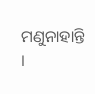ମଣୁନାହାନ୍ତି ।